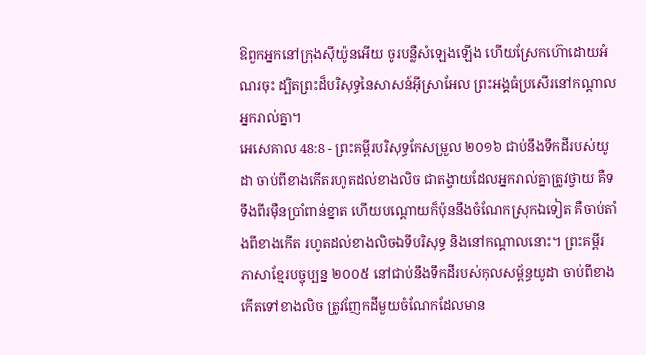ឱពួកអ្នកនៅក្រុងស៊ីយ៉ូនអើយ ចូរបន្លឺសំឡេងឡើង ហើយស្រែកហ៊ោដោយអំណរចុះ ដ្បិតព្រះដ៏បរិសុទ្ធនៃសាសន៍អ៊ីស្រាអែល ព្រះអង្គធំប្រសើរនៅកណ្ដាលអ្នករាល់គ្នា។
អេសេគាល 48:8 - ព្រះគម្ពីរបរិសុទ្ធកែសម្រួល ២០១៦ ជាប់នឹងទឹកដីរបស់យូដា ចាប់ពីខាងកើតរហូតដល់ខាងលិច ជាតង្វាយដែលអ្នករាល់គ្នាត្រូវថ្វាយ គឺទទឹងពីរម៉ឺនប្រាំពាន់ខ្នាត ហើយបណ្តោយក៏ប៉ុននឹងចំណែកស្រុកឯទៀត គឺចាប់តាំងពីខាងកើត រហូតដល់ខាងលិចឯទីបរិសុទ្ធ និងនៅកណ្ដាលនោះ។ ព្រះគម្ពីរភាសាខ្មែរបច្ចុប្បន្ន ២០០៥ នៅជាប់នឹងទឹកដីរបស់កុលសម្ព័ន្ធយូដា ចាប់ពីខាងកើតទៅខាងលិច ត្រូវញែកដីមួយចំណែកដែលមាន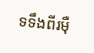ទទឹងពីរម៉ឺ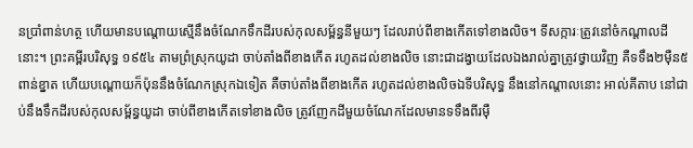នប្រាំពាន់ហត្ថ ហើយមានបណ្ដោយស្មើនឹងចំណែកទឹកដីរបស់កុលសម្ព័ន្ធនីមួយៗ ដែលរាប់ពីខាងកើតទៅខាងលិច។ ទីសក្ការៈត្រូវនៅចំកណ្ដាលដីនោះ។ ព្រះគម្ពីរបរិសុទ្ធ ១៩៥៤ តាមព្រំស្រុកយូដា ចាប់តាំងពីខាងកើត រហូតដល់ខាងលិច នោះជាដង្វាយដែលឯងរាល់គ្នាត្រូវថ្វាយវិញ គឺទទឹង២ម៉ឺន៥ពាន់ខ្នាត ហើយបណ្តោយក៏ប៉ុននឹងចំណែកស្រុកឯទៀត គឺចាប់តាំងពីខាងកើត រហូតដល់ខាងលិចឯទីបរិសុទ្ធ នឹងនៅកណ្តាលនោះ អាល់គីតាប នៅជាប់នឹងទឹកដីរបស់កុលសម្ព័ន្ធយូដា ចាប់ពីខាងកើតទៅខាងលិច ត្រូវញែកដីមួយចំណែកដែលមានទទឹងពីរម៉ឺ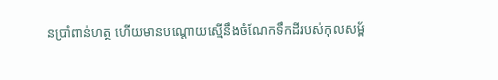នប្រាំពាន់ហត្ថ ហើយមានបណ្ដោយស្មើនឹងចំណែកទឹកដីរបស់កុលសម្ព័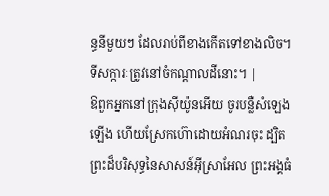ន្ធនីមួយៗ ដែលរាប់ពីខាងកើតទៅខាងលិច។ ទីសក្ការៈត្រូវនៅចំកណ្ដាលដីនោះ។ |
ឱពួកអ្នកនៅក្រុងស៊ីយ៉ូនអើយ ចូរបន្លឺសំឡេងឡើង ហើយស្រែកហ៊ោដោយអំណរចុះ ដ្បិតព្រះដ៏បរិសុទ្ធនៃសាសន៍អ៊ីស្រាអែល ព្រះអង្គធំ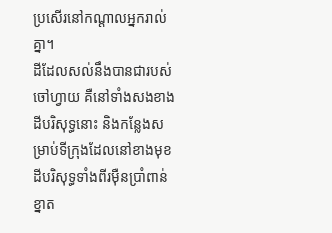ប្រសើរនៅកណ្ដាលអ្នករាល់គ្នា។
ដីដែលសល់នឹងបានជារបស់ចៅហ្វាយ គឺនៅទាំងសងខាងដីបរិសុទ្ធនោះ និងកន្លែងសម្រាប់ទីក្រុងដែលនៅខាងមុខដីបរិសុទ្ធទាំងពីរម៉ឺនប្រាំពាន់ខ្នាត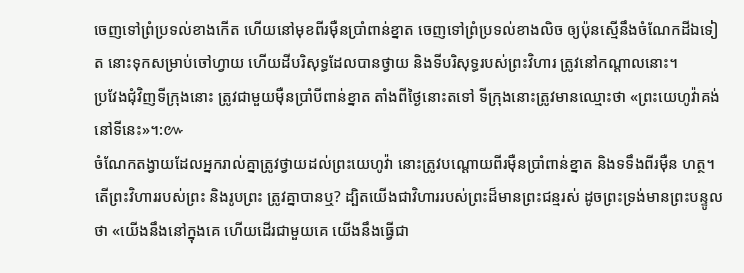ចេញទៅព្រំប្រទល់ខាងកើត ហើយនៅមុខពីរម៉ឺនប្រាំពាន់ខ្នាត ចេញទៅព្រំប្រទល់ខាងលិច ឲ្យប៉ុនស្មើនឹងចំណែកដីឯទៀត នោះទុកសម្រាប់ចៅហ្វាយ ហើយដីបរិសុទ្ធដែលបានថ្វាយ និងទីបរិសុទ្ធរបស់ព្រះវិហារ ត្រូវនៅកណ្ដាលនោះ។
ប្រវែងជុំវិញទីក្រុងនោះ ត្រូវជាមួយម៉ឺនប្រាំបីពាន់ខ្នាត តាំងពីថ្ងៃនោះតទៅ ទីក្រុងនោះត្រូវមានឈ្មោះថា «ព្រះយេហូវ៉ាគង់នៅទីនេះ»។:៚
ចំណែកតង្វាយដែលអ្នករាល់គ្នាត្រូវថ្វាយដល់ព្រះយេហូវ៉ា នោះត្រូវបណ្តោយពីរម៉ឺនប្រាំពាន់ខ្នាត និងទទឹងពីរម៉ឺន ហត្ថ។
តើព្រះវិហាររបស់ព្រះ និងរូបព្រះ ត្រូវគ្នាបានឬ? ដ្បិតយើងជាវិហាររបស់ព្រះដ៏មានព្រះជន្មរស់ ដូចព្រះទ្រង់មានព្រះបន្ទូលថា «យើងនឹងនៅក្នុងគេ ហើយដើរជាមួយគេ យើងនឹងធ្វើជា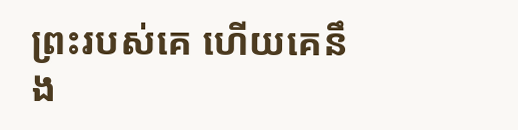ព្រះរបស់គេ ហើយគេនឹង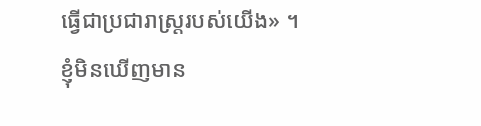ធ្វើជាប្រជារាស្ត្ររបស់យើង» ។
ខ្ញុំមិនឃើញមាន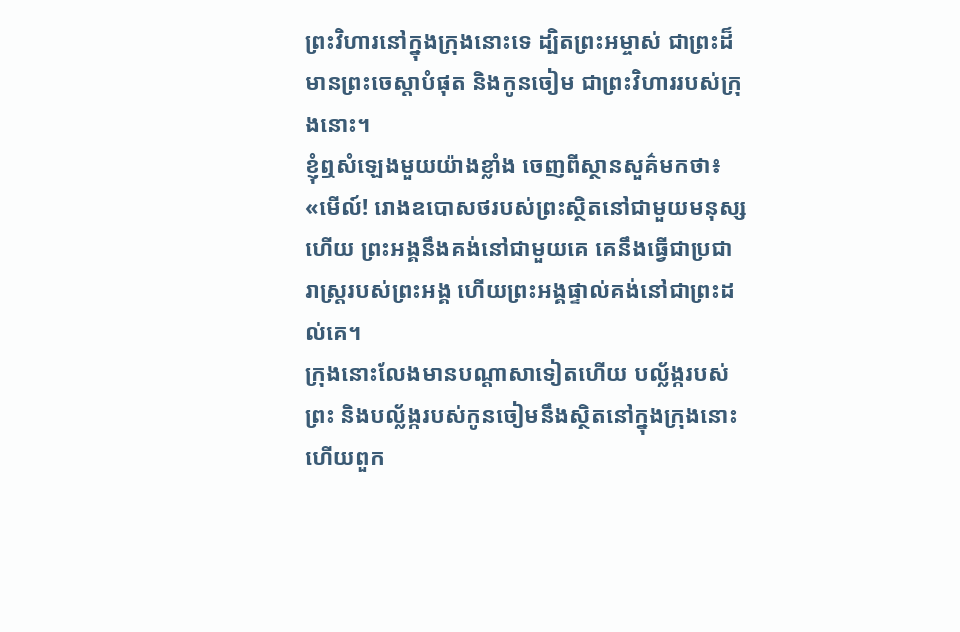ព្រះវិហារនៅក្នុងក្រុងនោះទេ ដ្បិតព្រះអម្ចាស់ ជាព្រះដ៏មានព្រះចេស្តាបំផុត និងកូនចៀម ជាព្រះវិហាររបស់ក្រុងនោះ។
ខ្ញុំឮសំឡេងមួយយ៉ាងខ្លាំង ចេញពីស្ថានសួគ៌មកថា៖ «មើល៍! រោងឧបោសថរបស់ព្រះស្ថិតនៅជាមួយមនុស្សហើយ ព្រះអង្គនឹងគង់នៅជាមួយគេ គេនឹងធ្វើជាប្រជារាស្ត្ររបស់ព្រះអង្គ ហើយព្រះអង្គផ្ទាល់គង់នៅជាព្រះដល់គេ។
ក្រុងនោះលែងមានបណ្ដាសាទៀតហើយ បល្ល័ង្ករបស់ព្រះ និងបល្ល័ង្ករបស់កូនចៀមនឹងស្ថិតនៅក្នុងក្រុងនោះ ហើយពួក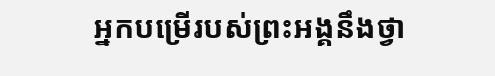អ្នកបម្រើរបស់ព្រះអង្គនឹងថ្វា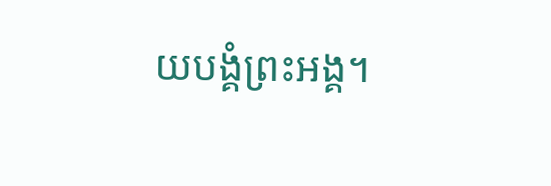យបង្គំព្រះអង្គ។